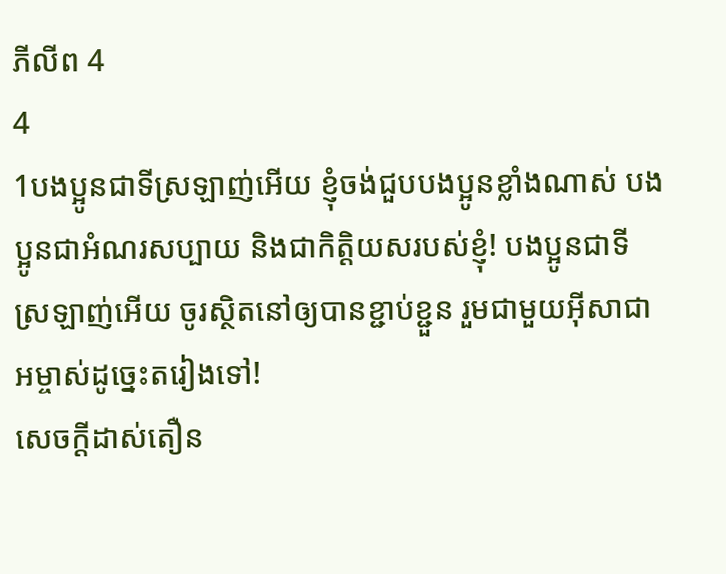ភីលីព 4
4
1បងប្អូនជាទីស្រឡាញ់អើយ ខ្ញុំចង់ជួបបងប្អូនខ្លាំងណាស់ បងប្អូនជាអំណរសប្បាយ និងជាកិត្ដិយសរបស់ខ្ញុំ! បងប្អូនជាទីស្រឡាញ់អើយ ចូរស្ថិតនៅឲ្យបានខ្ជាប់ខ្ជួន រួមជាមួយអ៊ីសាជាអម្ចាស់ដូច្នេះតរៀងទៅ!
សេចក្ដីដាស់តឿន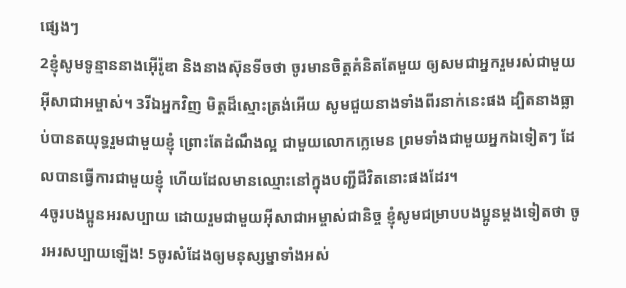ផ្សេងៗ
2ខ្ញុំសូមទូន្មាននាងអ៊ើរ៉ូឌា និងនាងស៊ុនទីចថា ចូរមានចិត្ដគំនិតតែមួយ ឲ្យសមជាអ្នករួមរស់ជាមួយអ៊ីសាជាអម្ចាស់។ 3រីឯអ្នកវិញ មិត្ដដ៏ស្មោះត្រង់អើយ សូមជួយនាងទាំងពីរនាក់នេះផង ដ្បិតនាងធ្លាប់បានតយុទ្ធរួមជាមួយខ្ញុំ ព្រោះតែដំណឹងល្អ ជាមួយលោកក្លេមេន ព្រមទាំងជាមួយអ្នកឯទៀតៗ ដែលបានធ្វើការជាមួយខ្ញុំ ហើយដែលមានឈ្មោះនៅក្នុងបញ្ជីជីវិតនោះផងដែរ។
4ចូរបងប្អូនអរសប្បាយ ដោយរួមជាមួយអ៊ីសាជាអម្ចាស់ជានិច្ច ខ្ញុំសូមជម្រាបបងប្អូនម្ដងទៀតថា ចូរអរសប្បាយឡើង! 5ចូរសំដែងឲ្យមនុស្សម្នាទាំងអស់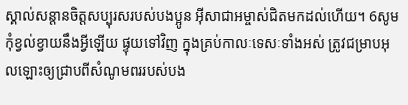ស្គាល់សន្ដានចិត្ដសប្បុរសរបស់បងប្អូន អ៊ីសាជាអម្ចាស់ជិតមកដល់ហើយ។ 6សូមកុំខ្វល់ខ្វាយនឹងអ្វីឡើយ ផ្ទុយទៅវិញ ក្នុងគ្រប់កាលៈទេសៈទាំងអស់ ត្រូវជម្រាបអុលឡោះឲ្យជ្រាបពីសំណូមពររបស់បង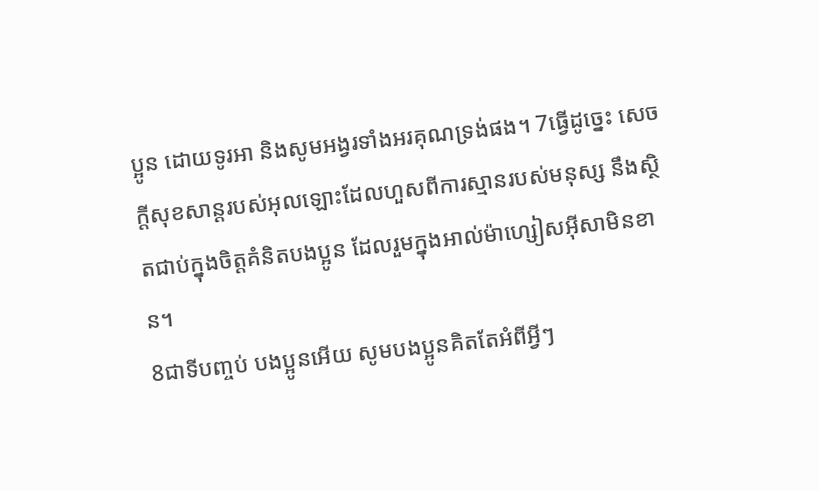ប្អូន ដោយទូរអា និងសូមអង្វរទាំងអរគុណទ្រង់ផង។ 7ធ្វើដូច្នេះ សេចក្ដីសុខសាន្ដរបស់អុលឡោះដែលហួសពីការស្មានរបស់មនុស្ស នឹងស្ថិតជាប់ក្នុងចិត្ដគំនិតបងប្អូន ដែលរួមក្នុងអាល់ម៉ាហ្សៀសអ៊ីសាមិនខាន។
8ជាទីបញ្ចប់ បងប្អូនអើយ សូមបងប្អូនគិតតែអំពីអ្វីៗ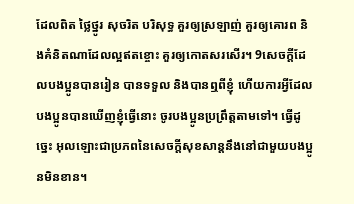ដែលពិត ថ្លៃថ្នូរ សុចរិត បរិសុទ្ធ គួរឲ្យស្រឡាញ់ គួរឲ្យគោរព និងគំនិតណាដែលល្អឥតខ្ចោះ គួរឲ្យកោតសរសើរ។ 9សេចក្ដីដែលបងប្អូនបានរៀន បានទទួល និងបានឮពីខ្ញុំ ហើយការអ្វីដែលបងប្អូនបានឃើញខ្ញុំធ្វើនោះ ចូរបងប្អូនប្រព្រឹត្ដតាមទៅ។ ធ្វើដូច្នេះ អុលឡោះជាប្រភពនៃសេចក្ដីសុខសាន្ដនឹងនៅជាមួយបងប្អូនមិនខាន។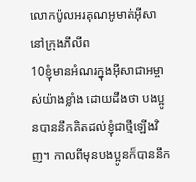លោកប៉ូលអរគុណអូមាត់អ៊ីសានៅក្រុងភីលីព
10ខ្ញុំមានអំណរក្នុងអ៊ីសាជាអម្ចាស់យ៉ាងខ្លាំង ដោយដឹងថា បងប្អូនបាននឹកគិតដល់ខ្ញុំជាថ្មីឡើងវិញ។ កាលពីមុនបងប្អូនក៏បាននឹក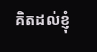គិតដល់ខ្ញុំ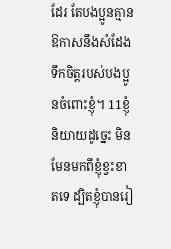ដែរ តែបងប្អូនគ្មានឱកាសនឹងសំដែងទឹកចិត្ដរបស់បងប្អូនចំពោះខ្ញុំ។ 11ខ្ញុំនិយាយដូច្នេះ មិនមែនមកពីខ្ញុំខ្វះខាតទេ ដ្បិតខ្ញុំបានរៀ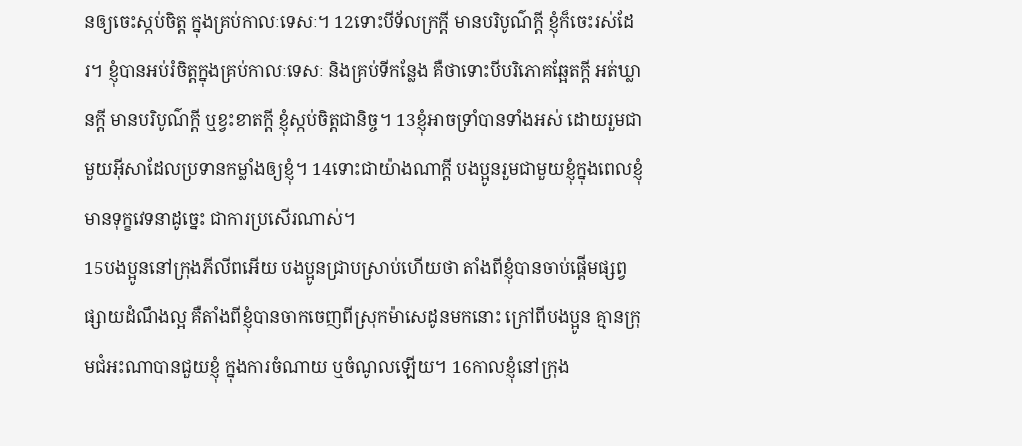នឲ្យចេះស្កប់ចិត្ដ ក្នុងគ្រប់កាលៈទេសៈ។ 12ទោះបីទ័លក្រក្ដី មានបរិបូណ៌ក្ដី ខ្ញុំក៏ចេះរស់ដែរ។ ខ្ញុំបានអប់រំចិត្ដក្នុងគ្រប់កាលៈទេសៈ និងគ្រប់ទីកន្លែង គឺថាទោះបីបរិភោគឆ្អែតក្ដី អត់ឃ្លានក្ដី មានបរិបូណ៌ក្ដី ឬខ្វះខាតក្ដី ខ្ញុំស្កប់ចិត្ដជានិច្ច។ 13ខ្ញុំអាចទ្រាំបានទាំងអស់ ដោយរួមជាមួយអ៊ីសាដែលប្រទានកម្លាំងឲ្យខ្ញុំ។ 14ទោះជាយ៉ាងណាក្ដី បងប្អូនរួមជាមួយខ្ញុំក្នុងពេលខ្ញុំមានទុក្ខវេទនាដូច្នេះ ជាការប្រសើរណាស់។
15បងប្អូននៅក្រុងភីលីពអើយ បងប្អូនជ្រាបស្រាប់ហើយថា តាំងពីខ្ញុំបានចាប់ផ្ដើមផ្សព្វផ្សាយដំណឹងល្អ គឺតាំងពីខ្ញុំបានចាកចេញពីស្រុកម៉ាសេដូនមកនោះ ក្រៅពីបងប្អូន គ្មានក្រុមជំអះណាបានជួយខ្ញុំ ក្នុងការចំណាយ ឬចំណូលឡើយ។ 16កាលខ្ញុំនៅក្រុង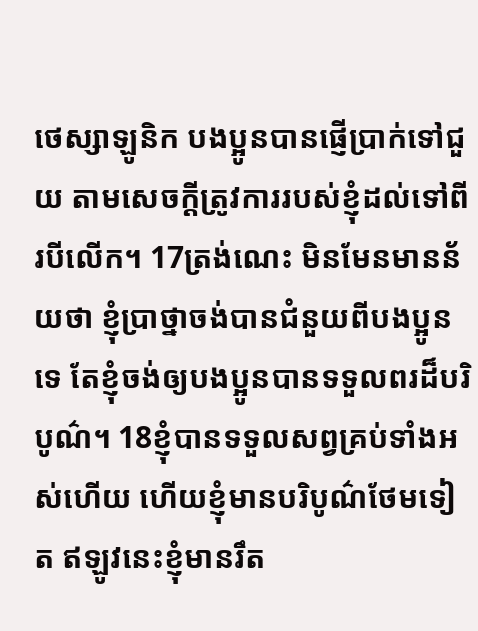ថេស្សាឡូនិក បងប្អូនបានផ្ញើប្រាក់ទៅជួយ តាមសេចក្ដីត្រូវការរបស់ខ្ញុំដល់ទៅពីរបីលើក។ 17ត្រង់ណេះ មិនមែនមានន័យថា ខ្ញុំប្រាថ្នាចង់បានជំនួយពីបងប្អូនទេ តែខ្ញុំចង់ឲ្យបងប្អូនបានទទួលពរដ៏បរិបូណ៌។ 18ខ្ញុំបានទទួលសព្វគ្រប់ទាំងអស់ហើយ ហើយខ្ញុំមានបរិបូណ៌ថែមទៀត ឥឡូវនេះខ្ញុំមានរឹត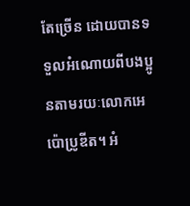តែច្រើន ដោយបានទទួលអំណោយពីបងប្អូនតាមរយៈលោកអេប៉ោប្រូឌីត។ អំ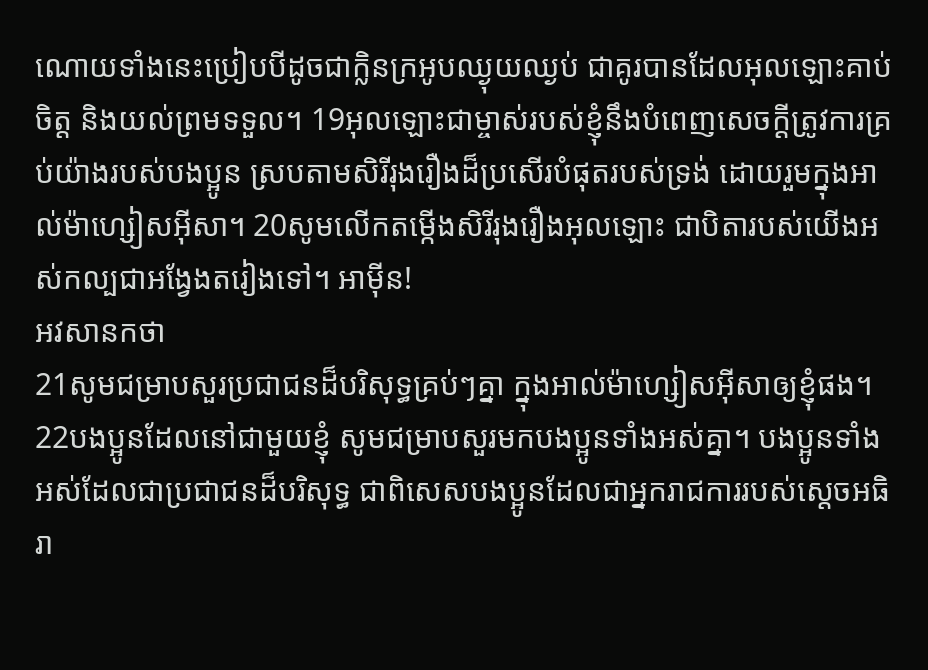ណោយទាំងនេះប្រៀបបីដូចជាក្លិនក្រអូបឈ្ងុយឈ្ងប់ ជាគូរបានដែលអុលឡោះគាប់ចិត្ត និងយល់ព្រមទទួល។ 19អុលឡោះជាម្ចាស់របស់ខ្ញុំនឹងបំពេញសេចក្ដីត្រូវការគ្រប់យ៉ាងរបស់បងប្អូន ស្របតាមសិរីរុងរឿងដ៏ប្រសើរបំផុតរបស់ទ្រង់ ដោយរួមក្នុងអាល់ម៉ាហ្សៀសអ៊ីសា។ 20សូមលើកតម្កើងសិរីរុងរឿងអុលឡោះ ជាបិតារបស់យើងអស់កល្បជាអង្វែងតរៀងទៅ។ អាម៉ីន!
អវសានកថា
21សូមជម្រាបសួរប្រជាជនដ៏បរិសុទ្ធគ្រប់ៗគ្នា ក្នុងអាល់ម៉ាហ្សៀសអ៊ីសាឲ្យខ្ញុំផង។
22បងប្អូនដែលនៅជាមួយខ្ញុំ សូមជម្រាបសួរមកបងប្អូនទាំងអស់គ្នា។ បងប្អូនទាំងអស់ដែលជាប្រជាជនដ៏បរិសុទ្ធ ជាពិសេសបងប្អូនដែលជាអ្នករាជការរបស់ស្តេចអធិរា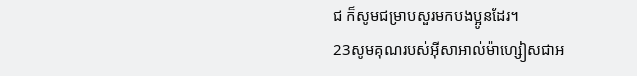ជ ក៏សូមជម្រាបសួរមកបងប្អូនដែរ។
23សូមគុណរបស់អ៊ីសាអាល់ម៉ាហ្សៀសជាអ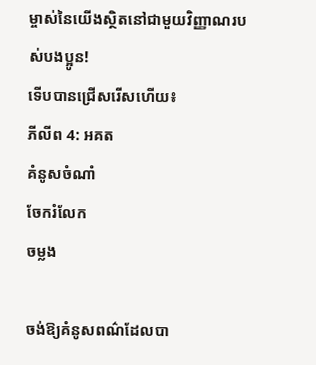ម្ចាស់នៃយើងស្ថិតនៅជាមួយវិញ្ញាណរបស់បងប្អូន!
ទើបបានជ្រើសរើសហើយ៖
ភីលីព 4: អគត
គំនូសចំណាំ
ចែករំលែក
ចម្លង

ចង់ឱ្យគំនូសពណ៌ដែលបា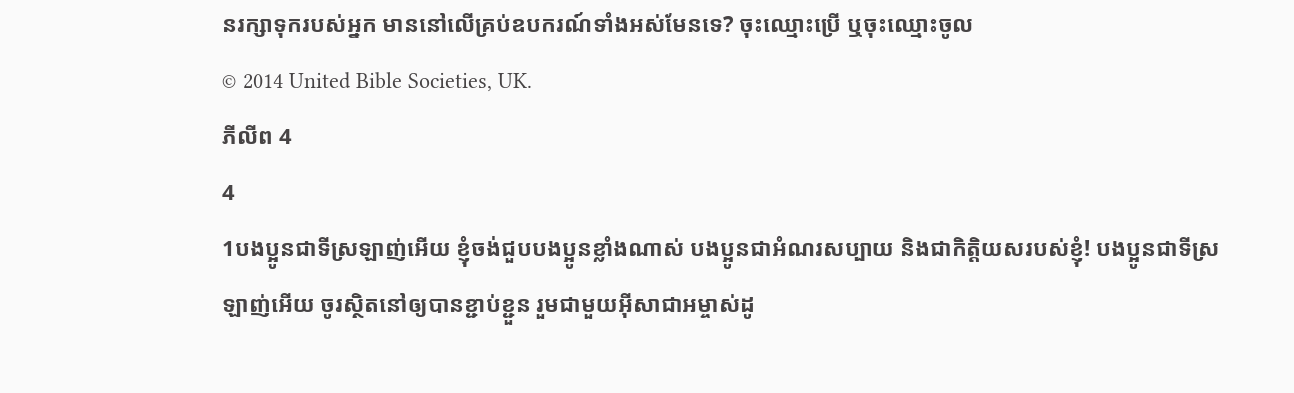នរក្សាទុករបស់អ្នក មាននៅលើគ្រប់ឧបករណ៍ទាំងអស់មែនទេ? ចុះឈ្មោះប្រើ ឬចុះឈ្មោះចូល
© 2014 United Bible Societies, UK.
ភីលីព 4
4
1បងប្អូនជាទីស្រឡាញ់អើយ ខ្ញុំចង់ជួបបងប្អូនខ្លាំងណាស់ បងប្អូនជាអំណរសប្បាយ និងជាកិត្ដិយសរបស់ខ្ញុំ! បងប្អូនជាទីស្រឡាញ់អើយ ចូរស្ថិតនៅឲ្យបានខ្ជាប់ខ្ជួន រួមជាមួយអ៊ីសាជាអម្ចាស់ដូ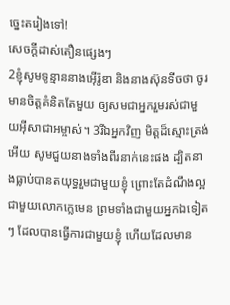ច្នេះតរៀងទៅ!
សេចក្ដីដាស់តឿនផ្សេងៗ
2ខ្ញុំសូមទូន្មាននាងអ៊ើរ៉ូឌា និងនាងស៊ុនទីចថា ចូរមានចិត្ដគំនិតតែមួយ ឲ្យសមជាអ្នករួមរស់ជាមួយអ៊ីសាជាអម្ចាស់។ 3រីឯអ្នកវិញ មិត្ដដ៏ស្មោះត្រង់អើយ សូមជួយនាងទាំងពីរនាក់នេះផង ដ្បិតនាងធ្លាប់បានតយុទ្ធរួមជាមួយខ្ញុំ ព្រោះតែដំណឹងល្អ ជាមួយលោកក្លេមេន ព្រមទាំងជាមួយអ្នកឯទៀតៗ ដែលបានធ្វើការជាមួយខ្ញុំ ហើយដែលមាន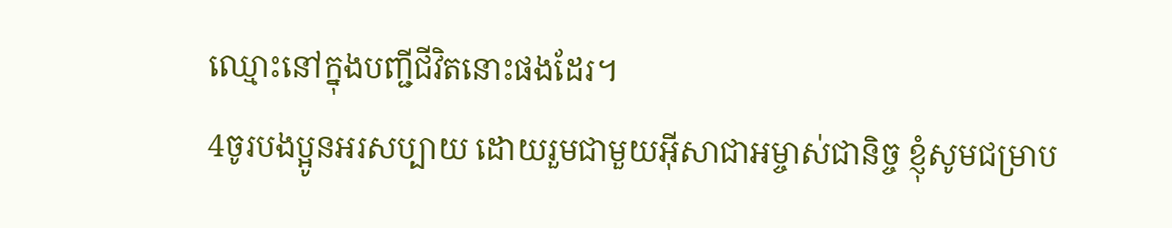ឈ្មោះនៅក្នុងបញ្ជីជីវិតនោះផងដែរ។
4ចូរបងប្អូនអរសប្បាយ ដោយរួមជាមួយអ៊ីសាជាអម្ចាស់ជានិច្ច ខ្ញុំសូមជម្រាប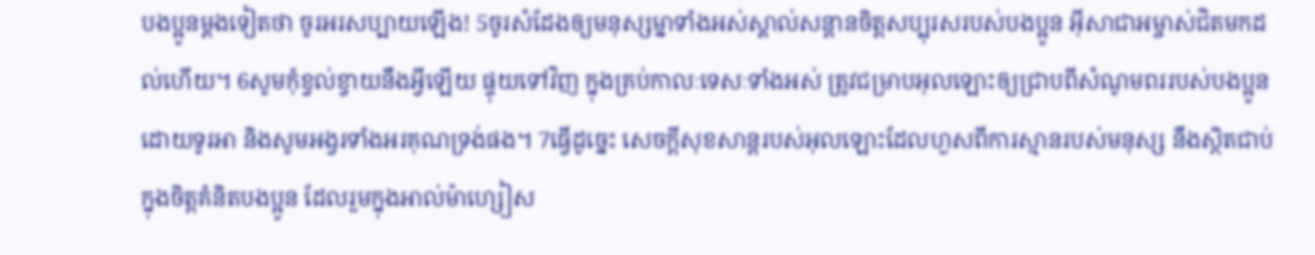បងប្អូនម្ដងទៀតថា ចូរអរសប្បាយឡើង! 5ចូរសំដែងឲ្យមនុស្សម្នាទាំងអស់ស្គាល់សន្ដានចិត្ដសប្បុរសរបស់បងប្អូន អ៊ីសាជាអម្ចាស់ជិតមកដល់ហើយ។ 6សូមកុំខ្វល់ខ្វាយនឹងអ្វីឡើយ ផ្ទុយទៅវិញ ក្នុងគ្រប់កាលៈទេសៈទាំងអស់ ត្រូវជម្រាបអុលឡោះឲ្យជ្រាបពីសំណូមពររបស់បងប្អូន ដោយទូរអា និងសូមអង្វរទាំងអរគុណទ្រង់ផង។ 7ធ្វើដូច្នេះ សេចក្ដីសុខសាន្ដរបស់អុលឡោះដែលហួសពីការស្មានរបស់មនុស្ស នឹងស្ថិតជាប់ក្នុងចិត្ដគំនិតបងប្អូន ដែលរួមក្នុងអាល់ម៉ាហ្សៀស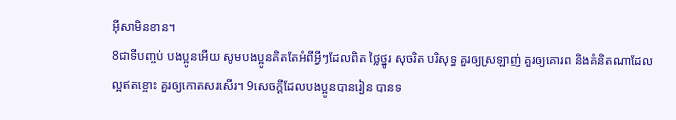អ៊ីសាមិនខាន។
8ជាទីបញ្ចប់ បងប្អូនអើយ សូមបងប្អូនគិតតែអំពីអ្វីៗដែលពិត ថ្លៃថ្នូរ សុចរិត បរិសុទ្ធ គួរឲ្យស្រឡាញ់ គួរឲ្យគោរព និងគំនិតណាដែលល្អឥតខ្ចោះ គួរឲ្យកោតសរសើរ។ 9សេចក្ដីដែលបងប្អូនបានរៀន បានទ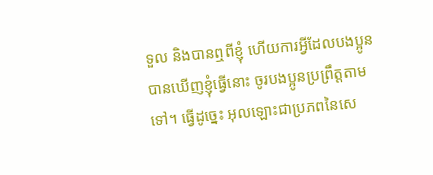ទួល និងបានឮពីខ្ញុំ ហើយការអ្វីដែលបងប្អូនបានឃើញខ្ញុំធ្វើនោះ ចូរបងប្អូនប្រព្រឹត្ដតាមទៅ។ ធ្វើដូច្នេះ អុលឡោះជាប្រភពនៃសេ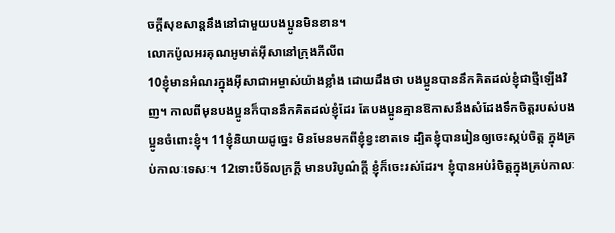ចក្ដីសុខសាន្ដនឹងនៅជាមួយបងប្អូនមិនខាន។
លោកប៉ូលអរគុណអូមាត់អ៊ីសានៅក្រុងភីលីព
10ខ្ញុំមានអំណរក្នុងអ៊ីសាជាអម្ចាស់យ៉ាងខ្លាំង ដោយដឹងថា បងប្អូនបាននឹកគិតដល់ខ្ញុំជាថ្មីឡើងវិញ។ កាលពីមុនបងប្អូនក៏បាននឹកគិតដល់ខ្ញុំដែរ តែបងប្អូនគ្មានឱកាសនឹងសំដែងទឹកចិត្ដរបស់បងប្អូនចំពោះខ្ញុំ។ 11ខ្ញុំនិយាយដូច្នេះ មិនមែនមកពីខ្ញុំខ្វះខាតទេ ដ្បិតខ្ញុំបានរៀនឲ្យចេះស្កប់ចិត្ដ ក្នុងគ្រប់កាលៈទេសៈ។ 12ទោះបីទ័លក្រក្ដី មានបរិបូណ៌ក្ដី ខ្ញុំក៏ចេះរស់ដែរ។ ខ្ញុំបានអប់រំចិត្ដក្នុងគ្រប់កាលៈ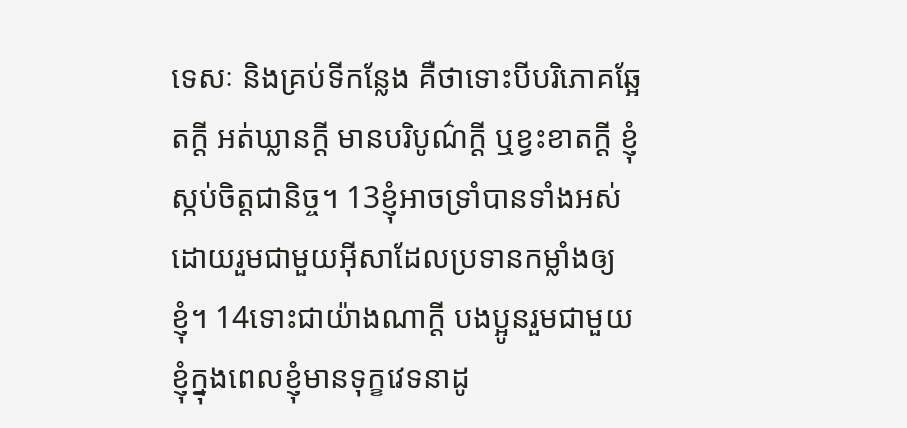ទេសៈ និងគ្រប់ទីកន្លែង គឺថាទោះបីបរិភោគឆ្អែតក្ដី អត់ឃ្លានក្ដី មានបរិបូណ៌ក្ដី ឬខ្វះខាតក្ដី ខ្ញុំស្កប់ចិត្ដជានិច្ច។ 13ខ្ញុំអាចទ្រាំបានទាំងអស់ ដោយរួមជាមួយអ៊ីសាដែលប្រទានកម្លាំងឲ្យខ្ញុំ។ 14ទោះជាយ៉ាងណាក្ដី បងប្អូនរួមជាមួយខ្ញុំក្នុងពេលខ្ញុំមានទុក្ខវេទនាដូ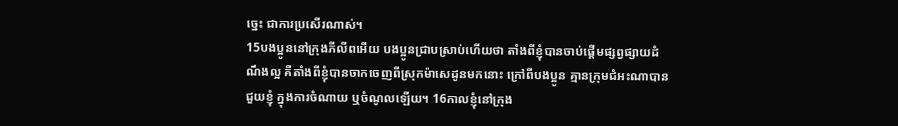ច្នេះ ជាការប្រសើរណាស់។
15បងប្អូននៅក្រុងភីលីពអើយ បងប្អូនជ្រាបស្រាប់ហើយថា តាំងពីខ្ញុំបានចាប់ផ្ដើមផ្សព្វផ្សាយដំណឹងល្អ គឺតាំងពីខ្ញុំបានចាកចេញពីស្រុកម៉ាសេដូនមកនោះ ក្រៅពីបងប្អូន គ្មានក្រុមជំអះណាបានជួយខ្ញុំ ក្នុងការចំណាយ ឬចំណូលឡើយ។ 16កាលខ្ញុំនៅក្រុង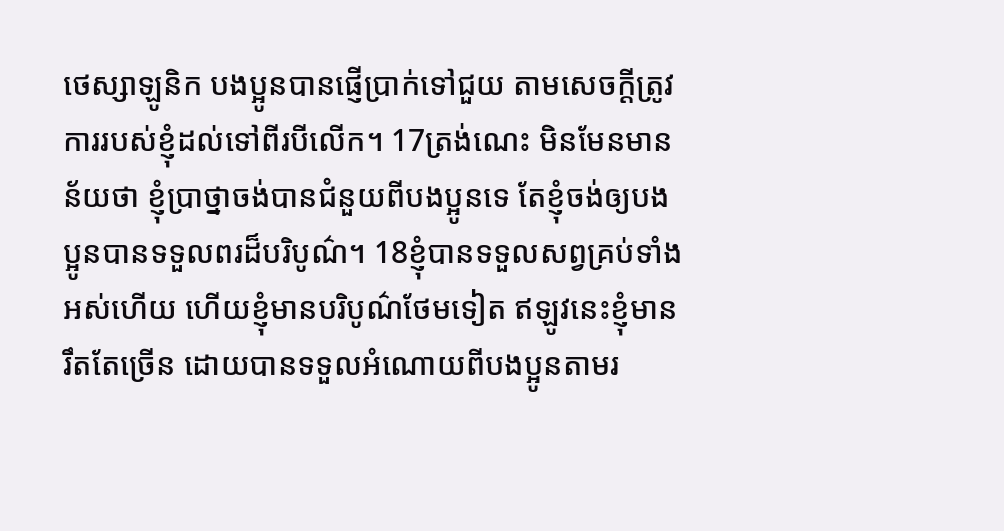ថេស្សាឡូនិក បងប្អូនបានផ្ញើប្រាក់ទៅជួយ តាមសេចក្ដីត្រូវការរបស់ខ្ញុំដល់ទៅពីរបីលើក។ 17ត្រង់ណេះ មិនមែនមានន័យថា ខ្ញុំប្រាថ្នាចង់បានជំនួយពីបងប្អូនទេ តែខ្ញុំចង់ឲ្យបងប្អូនបានទទួលពរដ៏បរិបូណ៌។ 18ខ្ញុំបានទទួលសព្វគ្រប់ទាំងអស់ហើយ ហើយខ្ញុំមានបរិបូណ៌ថែមទៀត ឥឡូវនេះខ្ញុំមានរឹតតែច្រើន ដោយបានទទួលអំណោយពីបងប្អូនតាមរ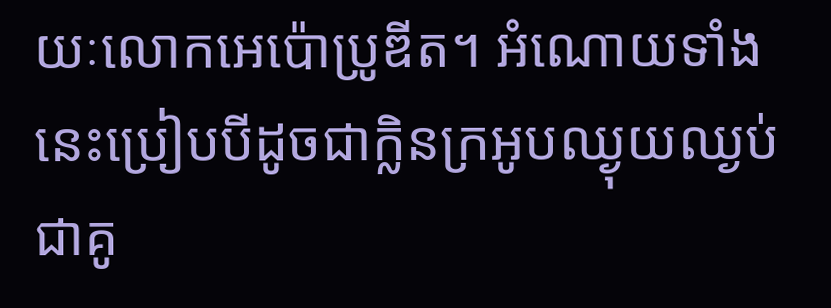យៈលោកអេប៉ោប្រូឌីត។ អំណោយទាំងនេះប្រៀបបីដូចជាក្លិនក្រអូបឈ្ងុយឈ្ងប់ ជាគូ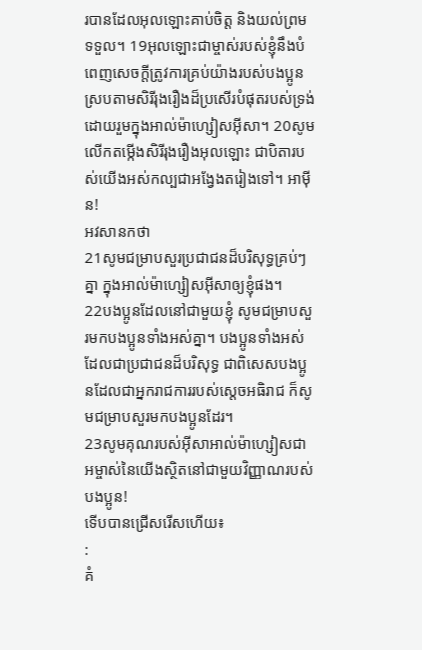របានដែលអុលឡោះគាប់ចិត្ត និងយល់ព្រមទទួល។ 19អុលឡោះជាម្ចាស់របស់ខ្ញុំនឹងបំពេញសេចក្ដីត្រូវការគ្រប់យ៉ាងរបស់បងប្អូន ស្របតាមសិរីរុងរឿងដ៏ប្រសើរបំផុតរបស់ទ្រង់ ដោយរួមក្នុងអាល់ម៉ាហ្សៀសអ៊ីសា។ 20សូមលើកតម្កើងសិរីរុងរឿងអុលឡោះ ជាបិតារបស់យើងអស់កល្បជាអង្វែងតរៀងទៅ។ អាម៉ីន!
អវសានកថា
21សូមជម្រាបសួរប្រជាជនដ៏បរិសុទ្ធគ្រប់ៗគ្នា ក្នុងអាល់ម៉ាហ្សៀសអ៊ីសាឲ្យខ្ញុំផង។
22បងប្អូនដែលនៅជាមួយខ្ញុំ សូមជម្រាបសួរមកបងប្អូនទាំងអស់គ្នា។ បងប្អូនទាំងអស់ដែលជាប្រជាជនដ៏បរិសុទ្ធ ជាពិសេសបងប្អូនដែលជាអ្នករាជការរបស់ស្តេចអធិរាជ ក៏សូមជម្រាបសួរមកបងប្អូនដែរ។
23សូមគុណរបស់អ៊ីសាអាល់ម៉ាហ្សៀសជាអម្ចាស់នៃយើងស្ថិតនៅជាមួយវិញ្ញាណរបស់បងប្អូន!
ទើបបានជ្រើសរើសហើយ៖
:
គំ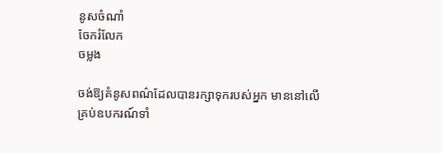នូសចំណាំ
ចែករំលែក
ចម្លង

ចង់ឱ្យគំនូសពណ៌ដែលបានរក្សាទុករបស់អ្នក មាននៅលើគ្រប់ឧបករណ៍ទាំ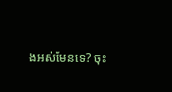ងអស់មែនទេ? ចុះ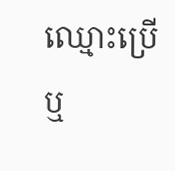ឈ្មោះប្រើ ឬ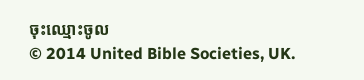ចុះឈ្មោះចូល
© 2014 United Bible Societies, UK.